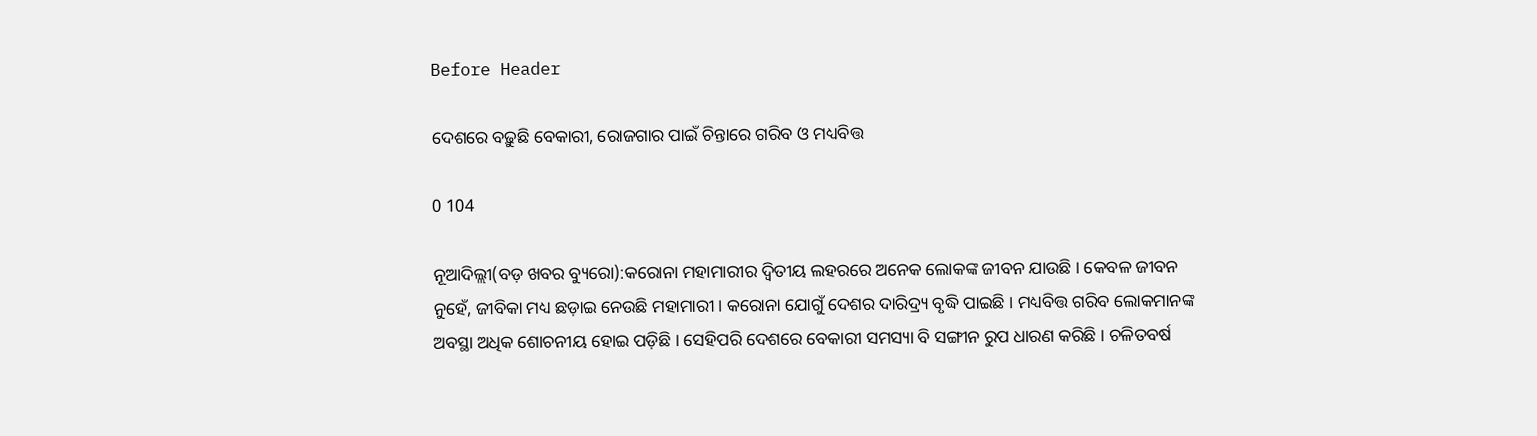Before Header

ଦେଶରେ ବଢ଼ୁଛି ବେକାରୀ, ରୋଜଗାର ପାଇଁ ଚିନ୍ତାରେ ଗରିବ ଓ ମଧ୍ୟବିତ୍ତ

0 104

ନୂଆଦିଲ୍ଲୀ(ବଡ଼ ଖବର ବ୍ୟୁରୋ):କରୋନା ମହାମାରୀର ଦ୍ୱିତୀୟ ଲହରରେ ଅନେକ ଲୋକଙ୍କ ଜୀବନ ଯାଉଛି । କେବଳ ଜୀବନ ନୁହେଁ, ଜୀବିକା ମଧ୍ୟ ଛଡ଼ାଇ ନେଉଛି ମହାମାରୀ । କରୋନା ଯୋଗୁଁ ଦେଶର ଦାରିଦ୍ର୍ୟ ବୃଦ୍ଧି ପାଇଛି । ମଧ୍ୟବିତ୍ତ ଗରିବ ଲୋକମାନଙ୍କ ଅବସ୍ଥା ଅଧିକ ଶୋଚନୀୟ ହୋଇ ପଡ଼ିଛି । ସେହିପରି ଦେଶରେ ବେକାରୀ ସମସ୍ୟା ବି ସଙ୍ଗୀନ ରୁପ ଧାରଣ କରିଛି । ଚଳିତବର୍ଷ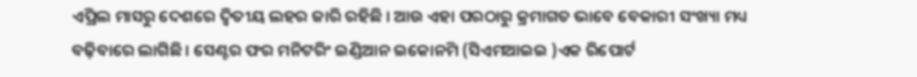ଏପ୍ରିଲ ମାସରୁ ଦେଶରେ ଦ୍ୱିତୀୟ ଲହର ଜାରି ରହିଛି । ଆଉ ଏହା ପରଠାରୁ କ୍ରମାଗତ ଭାବେ ବେକାରୀ ସଂଖ୍ୟା ମଧ୍ୟ ବଢ଼ିବାରେ ଲାଗିଛି । ସେଣ୍ଟର ଫର ମନିଟରିଂ ଇଣ୍ଡିଆନ ଇକୋନମି (ସିଏମଆଇଇ )ଏକ ରିପୋର୍ଟ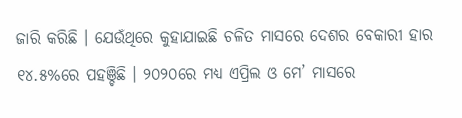ଜାରି କରିଛି । ଯେଉଁଥିରେ କୁହାଯାଇଛି ଚଳିତ ମାସରେ ଦେଶର ବେକାରୀ ହାର ୧୪.୫%ରେ ପହଞ୍ଚିଛି । ୨୦୨୦ରେ ମଧ୍ୟ ଏପ୍ରିଲ ଓ ମେ’ ମାସରେ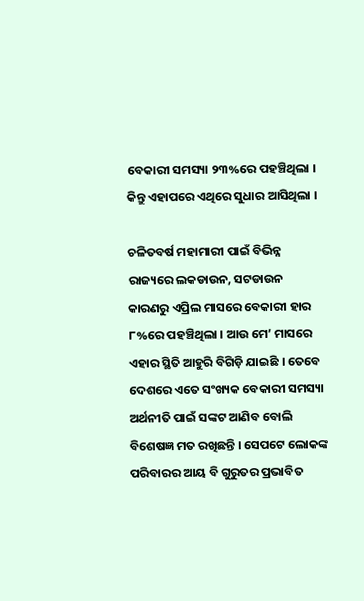ବେକାରୀ ସମସ୍ୟା ୨୩%ରେ ପହଞ୍ଚିଥିଲା । କିନ୍ତୁ ଏହାପରେ ଏଥିରେ ସୁଧାର ଆସିଥିଲା ।

ଚଳିତବର୍ଷ ମହାମାରୀ ପାଇଁ ବିଭିନ୍ନ ରାଜ୍ୟରେ ଲକଡାଉନ, ସଟଡାଉନ କାରଣରୁ ଏପ୍ରିଲ ମାସରେ ବେକାରୀ ହାର ୮%ରେ ପହଞ୍ଚିଥିଲା । ଆଉ ମେ’ ମାସରେ ଏହାର ସ୍ଥିତି ଆହୁରି ବିଗିଡ଼ି ଯାଇଛି । ତେବେ ଦେଶରେ ଏତେ ସଂଖ୍ୟକ ବେକାରୀ ସମସ୍ୟା ଅର୍ଥନୀତି ପାଇଁ ସଙ୍କଟ ଆଣିବ ବୋଲି ବିଶେଷଜ୍ଞ ମତ ରଖିଛନ୍ତି । ସେପଟେ ଲୋକଙ୍କ ପରିବାରର ଆୟ ବି ଗୁରୁତର ପ୍ରଭାବିତ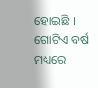ହୋଇଛି । ଗୋଟିଏ ବର୍ଷ ମଧ୍ୟରେ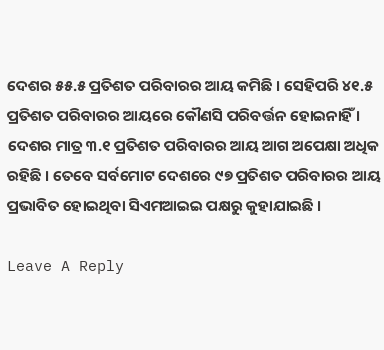ଦେଶର ୫୫.୫ ପ୍ରତିଶତ ପରିବାରର ଆୟ କମିଛି । ସେହିପରି ୪୧.୫ ପ୍ରତିଶତ ପରିବାରର ଆୟରେ କୌଣସି ପରିବର୍ତ୍ତନ ହୋଇନାହିଁ । ଦେଶର ମାତ୍ର ୩.୧ ପ୍ରତିଶତ ପରିବାରର ଆୟ ଆଗ ଅପେକ୍ଷା ଅଧିକ ରହିଛି । ତେବେ ସର୍ବମୋଟ ଦେଶରେ ୯୭ ପ୍ରତିଶତ ପରିବାରର ଆୟ ପ୍ରଭାବିତ ହୋଇଥିବା ସିଏମଆଇଇ ପକ୍ଷରୁ କୁହାଯାଇଛି ।

Leave A Reply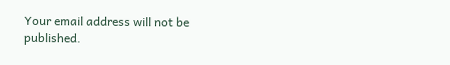Your email address will not be published.